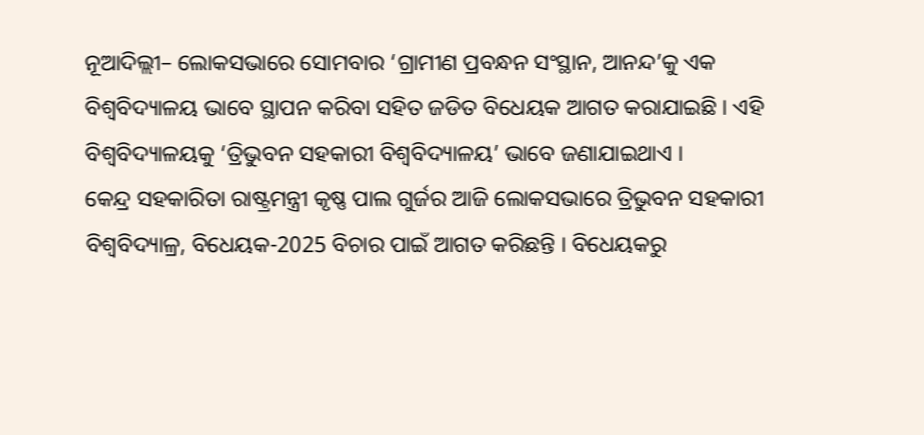ନୂଆଦିଲ୍ଲୀ– ଲୋକସଭାରେ ସୋମବାର ‘ଗ୍ରାମୀଣ ପ୍ରବନ୍ଧନ ସଂସ୍ଥାନ, ଆନନ୍ଦ’କୁ ଏକ ବିଶ୍ୱବିଦ୍ୟାଳୟ ଭାବେ ସ୍ଥାପନ କରିବା ସହିତ ଜଡିତ ବିଧେୟକ ଆଗତ କରାଯାଇଛି । ଏହି ବିଶ୍ୱବିଦ୍ୟାଳୟକୁ ‘ତ୍ରିଭୁବନ ସହକାରୀ ବିଶ୍ୱବିଦ୍ୟାଳୟ’ ଭାବେ ଜଣାଯାଇଥାଏ ।
କେନ୍ଦ୍ର ସହକାରିତା ରାଷ୍ଟ୍ରମନ୍ତ୍ରୀ କୃଷ୍ଣ ପାଲ ଗୁର୍ଜର ଆଜି ଲୋକସଭାରେ ତ୍ରିଭୁବନ ସହକାରୀ ବିଶ୍ୱବିଦ୍ୟାଳ୍ର, ବିଧେୟକ-2025 ବିଚାର ପାଇଁ ଆଗତ କରିଛନ୍ତି । ବିଧେୟକରୁ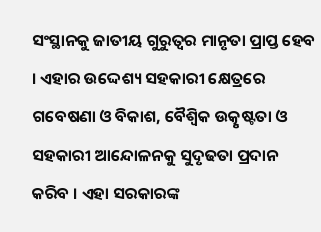ସଂସ୍ଥାନକୁ ଜାତୀୟ ଗୁରୁତ୍ୱର ମାନୃତା ପ୍ରାପ୍ତ ହେବ । ଏହାର ଉଦ୍ଦେଶ୍ୟ ସହକାରୀ କ୍ଷେତ୍ରରେ ଗବେଷଣା ଓ ବିକାଶ, ବୈଶ୍ୱିକ ଉତ୍କୃଷ୍ଟତା ଓ ସହକାରୀ ଆନ୍ଦୋଳନକୁ ସୁଦୃଢତା ପ୍ରଦାନ କରିବ । ଏହା ସରକାରଙ୍କ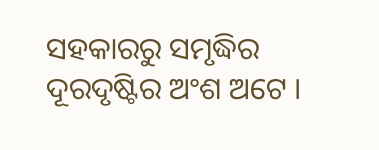ସହକାରରୁ ସମୃଦ୍ଧିର ଦୂରଦୃଷ୍ଟିର ଅଂଶ ଅଟେ ।